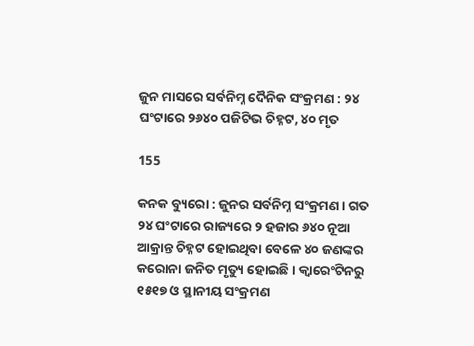ଜୁନ ମାସରେ ସର୍ବନିମ୍ନ ଦୈନିକ ସଂକ୍ରମଣ : ୨୪ ଘଂଟାରେ ୨୬୪୦ ପଜିଟିଭ ଚିହ୍ନଟ, ୪୦ ମୃତ

155

କନକ ବ୍ୟୁରୋ : ଜୁନର ସର୍ବନିମ୍ନ ସଂକ୍ରମଣ । ଗତ ୨୪ ଘଂଟାରେ ରାଜ୍ୟରେ ୨ ହଜାର ୬୪୦ ନୂଆ ଆକ୍ରାନ୍ତ ଚିହ୍ନଟ ହୋଇଥିବା ବେଳେ ୪୦ ଜଣଙ୍କର କରୋନା ଜନିତ ମୃତ୍ୟୁ ହୋଇଛି । କ୍ୱାରେଂଟିନରୁ ୧୫୧୭ ଓ ସ୍ଥାନୀୟ ସଂକ୍ରମଣ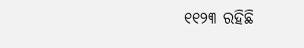୧୧୨୩ ରହିଛି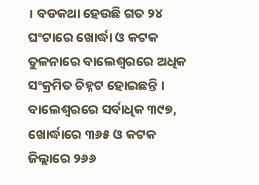। ବଡକଥା ହେଉଛି ଗତ ୨୪ ଘଂଟାରେ ଖୋର୍ଦ୍ଧା ଓ କଟକ ତୁଳନାରେ ବାଲେଶ୍ୱରରେ ଅଧିକ ସଂକ୍ରମିତ ଚିହ୍ନଟ ହୋଇଛନ୍ତି । ବାଲେଶ୍ୱରରେ ସର୍ବାଧିକ ୩୯୭, ଖୋର୍ଦ୍ଧାରେ ୩୬୫ ଓ କଟକ ଜିଲ୍ଲାରେ ୨୬୬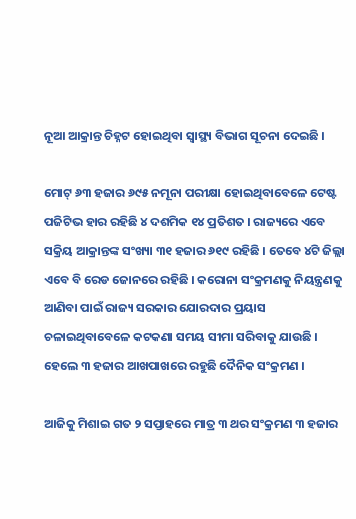ନୂଆ ଆକ୍ରାନ୍ତ ଚିହ୍ନଟ ହୋଇଥିବା ସ୍ୱାସ୍ଥ୍ୟ ବିଭାଗ ସୂଚନା ଦେଇଛି ।

ମୋଟ୍ ୬୩ ହଜାର ୬୯୫ ନମୂନା ପରୀକ୍ଷା ହୋଇଥିବାବେଳେ ଟେଷ୍ଟ ପଜିଟିଭ ହାର ରହିଛି ୪ ଦଶମିକ ୧୪ ପ୍ରତିଶତ । ରାଜ୍ୟରେ ଏବେ ସକ୍ରିୟ ଆକ୍ରାନ୍ତଙ୍କ ସଂଖ୍ୟା ୩୧ ହଜାର ୬୧୯ ରହିଛି । ତେବେ ୪ଟି ଜିଲ୍ଲା ଏବେ ବି ରେଡ ଜୋନରେ ରହିଛି । କରୋନା ସଂକ୍ରମଣକୁ ନିୟନ୍ତ୍ରଣକୁ ଆଣିବା ପାଇଁ ରାଜ୍ୟ ସରକାର ଯୋରଦାର ପ୍ରୟାସ ଚଳାଇଥିବାବେଳେ କଟକଣା ସମୟ ସୀମା ସରିବାକୁ ଯାଉଛି । ହେଲେ ୩ ହଜାର ଆଖପାଖରେ ରହୁଛି ଦୈନିକ ସଂକ୍ରମଣ ।

ଆଜିକୁ ମିଶାଇ ଗତ ୨ ସପ୍ତାହରେ ମାତ୍ର ୩ ଥର ସଂକ୍ରମଣ ୩ ହଜାର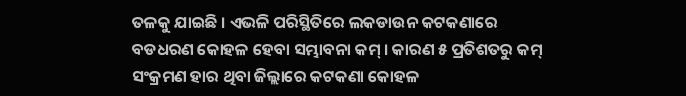ତଳକୁ ଯାଇଛି । ଏଭଳି ପରିସ୍ଥିତିରେ ଲକଡାଉନ କଟକଣାରେ ବଡଧରଣ କୋହଳ ହେବା ସମ୍ଭାବନା କମ୍ । କାରଣ ୫ ପ୍ରତିଶତରୁ କମ୍ ସଂକ୍ରମଣ ହାର ଥିବା ଜିଲ୍ଲାରେ କଟକଣା କୋହଳ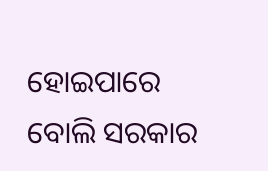ହୋଇପାରେ ବୋଲି ସରକାର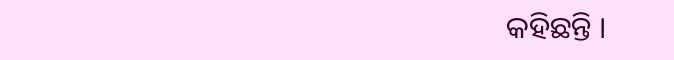କହିଛନ୍ତି ।